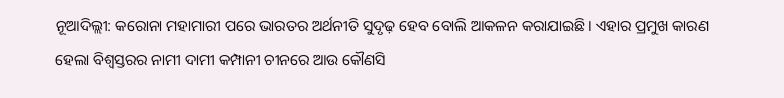ନୂଆଦିଲ୍ଲୀ: କରୋନା ମହାମାରୀ ପରେ ଭାରତର ଅର୍ଥନୀତି ସୁଦୃଢ଼ ହେବ ବୋଲି ଆକଳନ କରାଯାଇଛି । ଏହାର ପ୍ରମୁଖ କାରଣ ହେଲା ବିଶ୍ୱସ୍ତରର ନାମୀ ଦାମୀ କମ୍ପାନୀ ଚୀନରେ ଆଉ କୌଣସି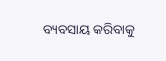ବ୍ୟବସାୟ କରିବାକୁ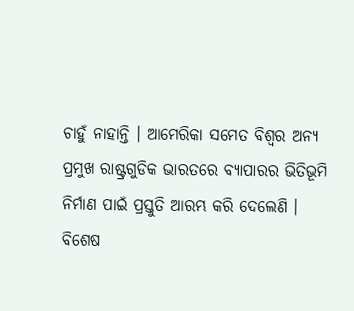ଚାହୁଁ ନାହାନ୍ତି । ଆମେରିକା ସମେତ ବିଶ୍ୱର ଅନ୍ୟ ପ୍ରମୁଖ ରାଷ୍ଟ୍ରଗୁଡିକ ଭାରତରେ ବ୍ୟାପାରର ଭିତିଭୂମି ନିର୍ମାଣ ପାଇଁ ପ୍ରସ୍ତୁତି ଆରମ୍ଭ କରି ଦେଲେଣି ।
ବିଶେଷ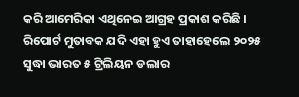କରି ଆମେରିକା ଏଥିନେଇ ଆଗ୍ରହ ପ୍ରକାଶ କରିଛି । ରିପୋର୍ଟ ମୁତାବକ ଯଦି ଏହା ହୁଏ ତାହାହେଲେ ୨୦୨୫ ସୁଦ୍ଧା ଭାରତ ୫ ଟ୍ରିଲିୟନ ଡଲାର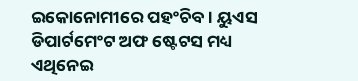ଇକୋନୋମୀରେ ପହଂଚିବ । ୟୁଏସ ଡିପାର୍ଟମେଂଟ ଅଫ ଷ୍ଟେଟସ ମଧ୍ୟ ଏଥିନେଇ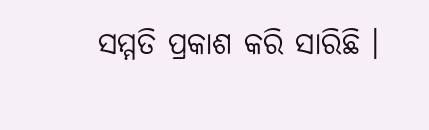ସମ୍ମତି ପ୍ରକାଶ କରି ସାରିଛି ।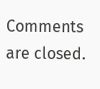Comments are closed.